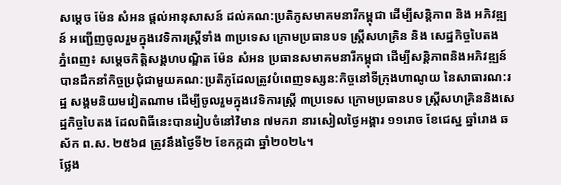សម្តេច ម៉ែន សំអន ផ្តល់អានុសាសន៍ ដល់គណ:ប្រតិភូសមាគមនារីកម្ពុជា ដើម្បីសន្តិភាព និង អភិវឌ្ឍន៍ អញ្ជើញចូលរួមក្នុងវេទិការស្ត្រីទាំង ៣ប្រទេស ក្រោមប្រធានបទ ស្ត្រីសហគ្រិន និង សេដ្ឋកិច្ចបៃតង
ភ្នំពេញ៖ សម្តេចកិត្តិសង្គហបណ្ឌិត ម៉ែន សំអន ប្រធានសមាគមនារីកម្ពុជា ដើម្បីសន្តិភាពនិងអភិវឌ្ឍន៍ បានដឹកនាំកិច្ចប្រជុំជាមួយគណ:ប្រតិភូដែលត្រូវបំពេញទស្សន:កិច្ចនៅទីក្រុងហាណូយ នៃសាធារណ:រដ្ឋ សង្គមនិយមវៀតណាម ដើម្បីចូលរួមក្នុងវេទិការស្ត្រី ៣ប្រទេស ក្រោមប្រធានបទ ស្ត្រីសហគ្រិននិងសេដ្ឋកិច្ចបៃតង ដែលពិធីនេះបានរៀបចំនៅវិមាន ៧មករា នារសៀលថ្ងៃអង្គារ ១១រោច ខែជេស្ឋ ឆ្នាំរោង ឆស័ក ព.ស. ២៥៦៨ ត្រូវនឹងថ្ងៃទី២ ខែកក្កដា ឆ្នាំ២០២៤។
ថ្លែង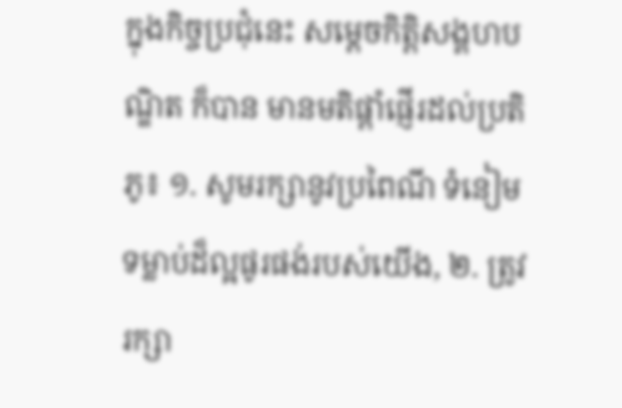ក្នុងកិច្ចប្រជុំនេះ សម្តេចកិត្តិសង្គហបណ្ឌិត ក៏បាន មានមតិផ្តាំផ្ញើរដល់ប្រតិភូ៖ ១. សូមរក្សានូវប្រពៃណី ទំនៀមទម្លាប់ដ៏ល្អផូរផង់របស់យើង, ២. ត្រូវរក្សា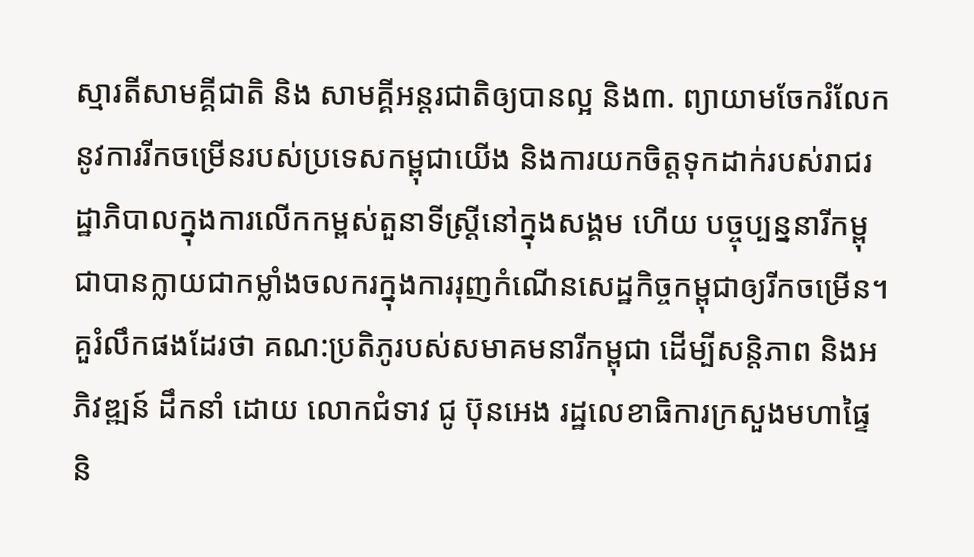ស្មារតីសាមគ្គីជាតិ និង សាមគ្គីអន្តរជាតិឲ្យបានល្អ និង៣. ព្យាយាមចែករំលែកនូវការរីកចម្រើនរបស់ប្រទេសកម្ពុជាយើង និងការយកចិត្តទុកដាក់របស់រាជរដ្ឋាភិបាលក្នុងការលើកកម្ពស់តួនាទីស្ត្រីនៅក្នុងសង្គម ហើយ បច្ចុប្បន្ននារីកម្ពុជាបានក្លាយជាកម្លាំងចលករក្នុងការរុញកំណើនសេដ្ឋកិច្ចកម្ពុជាឲ្យរីកចម្រើន។
គួរំលឹកផងដែរថា គណ:ប្រតិភូរបស់សមាគមនារីកម្ពុជា ដើម្បីសន្តិភាព និងអភិវឌ្ឍន៍ ដឹកនាំ ដោយ លោកជំទាវ ជូ ប៊ុនអេង រដ្ឋលេខាធិការក្រសួងមហាផ្ទៃ និ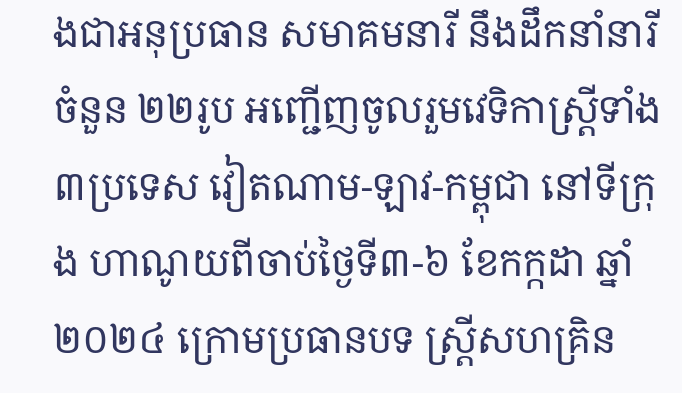ងជាអនុប្រធាន សមាគមនារី នឹងដឹកនាំនារីចំនួន ២២រូប អញ្ជើញចូលរួមវេទិកាស្ត្រីទាំង ៣ប្រទេស វៀតណាម-ឡាវ-កម្ពុជា នៅទីក្រុង ហាណូយពីចាប់ថ្ងៃទី៣-៦ ខែកក្កដា ឆ្នាំ២០២៤ ក្រោមប្រធានបទ ស្ត្រីសហគ្រិន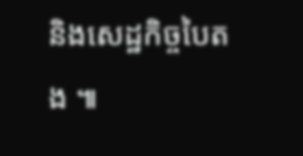និងសេដ្ឋកិច្ចបៃតង ៕